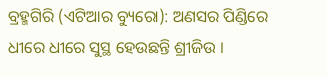ବ୍ରହ୍ମଗିରି (ଏଟିଆର ବ୍ୟୁରୋ): ଅଣସର ପିଣ୍ଡିରେ ଧୀରେ ଧୀରେ ସୁସ୍ଥ ହେଉଛନ୍ତି ଶ୍ରୀଜିଉ ।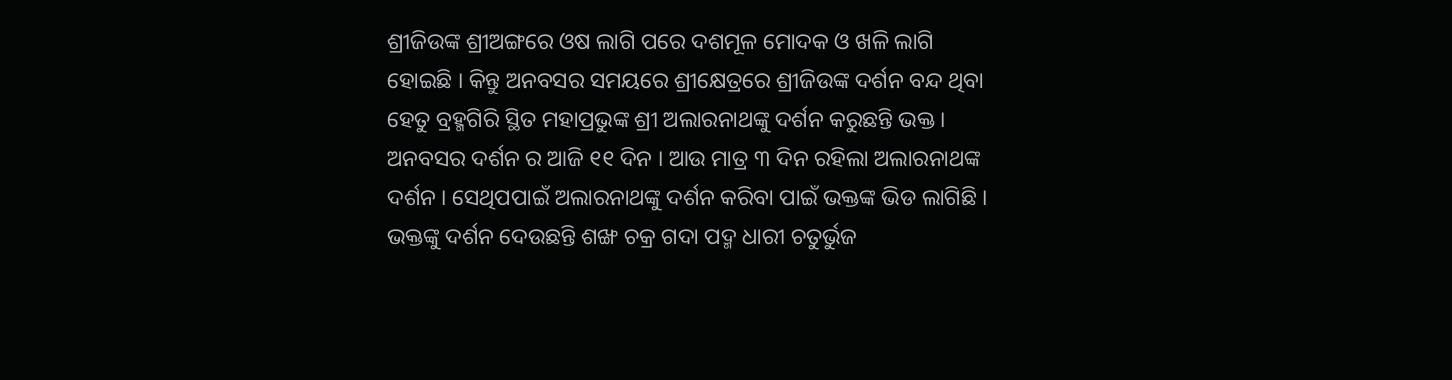ଶ୍ରୀଜିଉଙ୍କ ଶ୍ରୀଅଙ୍ଗରେ ଓଷ ଲାଗି ପରେ ଦଶମୂଳ ମୋଦକ ଓ ଖଳି ଲାଗି ହୋଇଛି । କିନ୍ତୁ ଅନବସର ସମୟରେ ଶ୍ରୀକ୍ଷେତ୍ରରେ ଶ୍ରୀଜିଉଙ୍କ ଦର୍ଶନ ବନ୍ଦ ଥିବା ହେତୁ ବ୍ରହ୍ମଗିରି ସ୍ଥିତ ମହାପ୍ରଭୁଙ୍କ ଶ୍ରୀ ଅଲାରନାଥଙ୍କୁ ଦର୍ଶନ କରୁଛନ୍ତି ଭକ୍ତ । ଅନବସର ଦର୍ଶନ ର ଆଜି ୧୧ ଦିନ । ଆଉ ମାତ୍ର ୩ ଦିନ ରହିଲା ଅଲାରନାଥଙ୍କ ଦର୍ଶନ । ସେଥିପପାଇଁ ଅଲାରନାଥଙ୍କୁ ଦର୍ଶନ କରିବା ପାଇଁ ଭକ୍ତଙ୍କ ଭିଡ ଲାଗିଛି । ଭକ୍ତଙ୍କୁ ଦର୍ଶନ ଦେଉଛନ୍ତି ଶଙ୍ଖ ଚକ୍ର ଗଦା ପଦ୍ମ ଧାରୀ ଚତୁର୍ଭୁଜ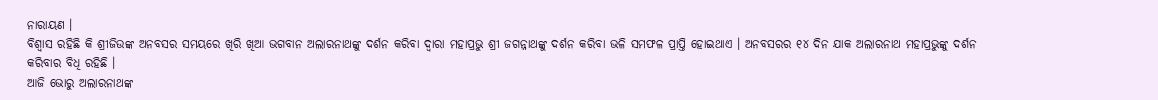ନାରାୟଣ ।
ବିଶ୍ୱାସ ରହିଛି କି ଶ୍ରୀଜିଉଙ୍କ ଅନବସର ସମୟରେ ଖିରି ଖିଆ ଭଗବାନ ଅଲାରନାଥଙ୍କୁ ଦର୍ଶନ କରିବା ଦ୍ୱାରା ମହାପ୍ରଭୁ ଶ୍ରୀ ଜଗନ୍ନାଥଙ୍କୁ ଦର୍ଶନ କରିବା ଭଳି ସମଫଳ ପ୍ରାପ୍ତି ହୋଇଥାଏ । ଅନବସରର ୧୪ ଦିନ ଯାକ ଅଲାରନାଥ ମହାପ୍ରଭୁଙ୍କୁ ଦର୍ଶନ କରିବାର ବିଧି ରହିଛି ।
ଆଜି ଭୋରୁ ଅଲାରନାଥଙ୍କ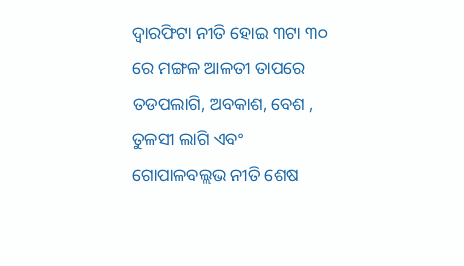ଦ୍ୱାରଫିଟା ନୀତି ହୋଇ ୩ଟା ୩୦ ରେ ମଙ୍ଗଳ ଆଳତୀ ତାପରେ ତଡପଲାଗି, ଅବକାଶ, ବେଶ , ତୁଳସୀ ଲାଗି ଏବଂ ଗୋପାଳବଲ୍ଲଭ ନୀତି ଶେଷ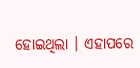ହୋଇଥିଲା । ଏହାପରେ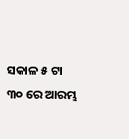ସକାଳ ୫ ଟା ୩୦ ରେ ଆରମ୍ଭ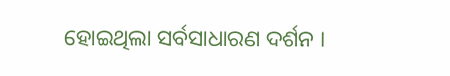ହୋଇଥିଲା ସର୍ବସାଧାରଣ ଦର୍ଶନ ।